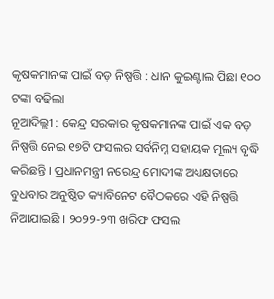କୃଷକମାନଙ୍କ ପାଇଁ ବଡ଼ ନିଷ୍ପତ୍ତି : ଧାନ କୁଇଣ୍ଟାଲ ପିଛା ୧୦୦ ଟଙ୍କା ବଢିଲା
ନୂଆଦିଲ୍ଲୀ : କେନ୍ଦ୍ର ସରକାର କୃଷକମାନଙ୍କ ପାଇଁ ଏକ ବଡ଼ ନିଷ୍ପତ୍ତି ନେଇ ୧୭ଟି ଫସଲର ସର୍ବନିମ୍ନ ସହାୟକ ମୂଲ୍ୟ ବୃଦ୍ଧି କରିଛନ୍ତି । ପ୍ରଧାନମନ୍ତ୍ରୀ ନରେନ୍ଦ୍ର ମୋଦୀଙ୍କ ଅଧ୍ୟକ୍ଷତାରେ ବୁଧବାର ଅନୁଷ୍ଠିତ କ୍ୟାବିନେଟ ବୈଠକରେ ଏହି ନିଷ୍ପତ୍ତି ନିଆଯାଇଛି । ୨୦୨୨-୨୩ ଖରିଫ ଫସଲ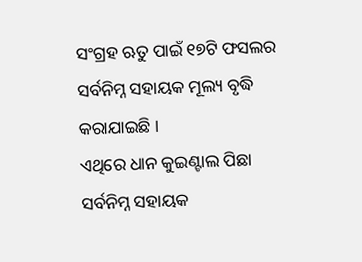ସଂଗ୍ରହ ଋତୁ ପାଇଁ ୧୭ଟି ଫସଲର ସର୍ବନିମ୍ନ ସହାୟକ ମୂଲ୍ୟ ବୃଦ୍ଧି କରାଯାଇଛି ।
ଏଥିରେ ଧାନ କୁଇଣ୍ଟାଲ ପିଛା ସର୍ବନିମ୍ନ ସହାୟକ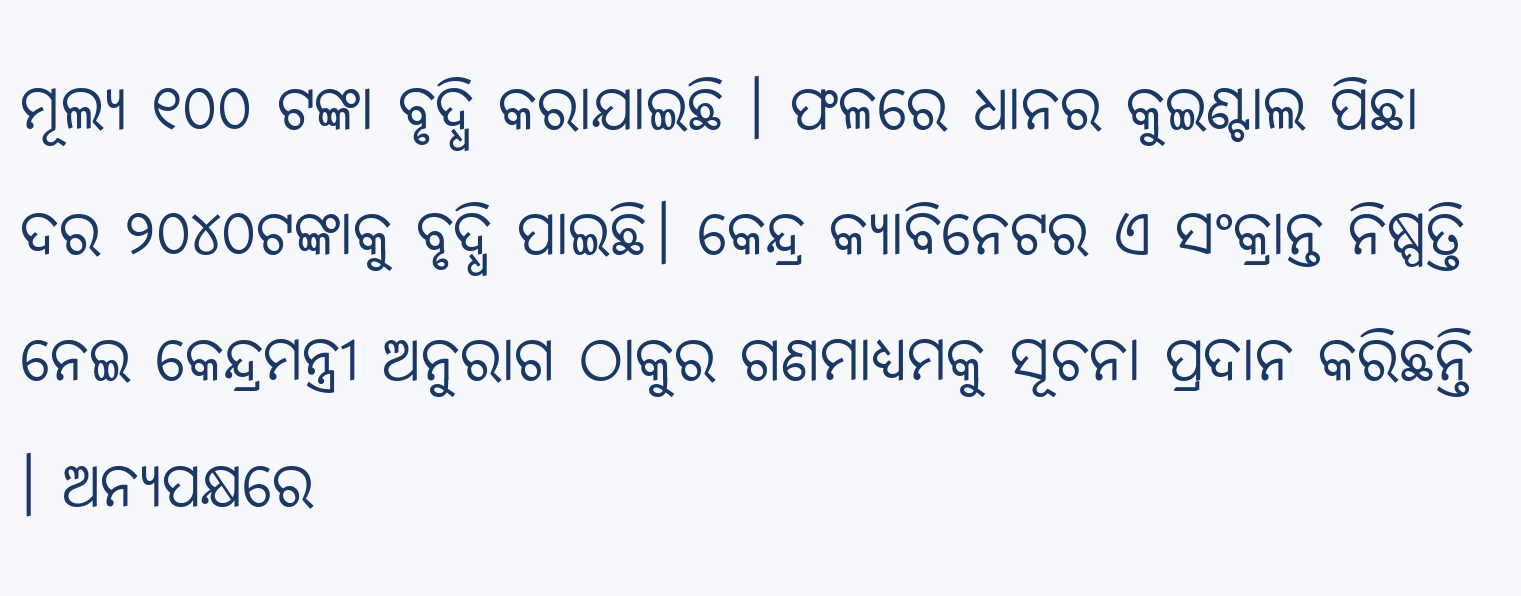ମୂଲ୍ୟ ୧୦୦ ଟଙ୍କା ବୃଦ୍ଧି କରାଯାଇଛି । ଫଳରେ ଧାନର କୁଇଣ୍ଟାଲ ପିଛା ଦର ୨୦୪୦ଟଙ୍କାକୁ ବୃଦ୍ଧି ପାଇଛି। କେନ୍ଦ୍ର କ୍ୟାବିନେଟର ଏ ସଂକ୍ରାନ୍ତ ନିଷ୍ପତ୍ତି ନେଇ କେନ୍ଦ୍ରମନ୍ତ୍ରୀ ଅନୁରାଗ ଠାକୁର ଗଣମାଧ୍ୟମକୁ ସୂଚନା ପ୍ରଦାନ କରିଛନ୍ତି । ଅନ୍ୟପକ୍ଷରେ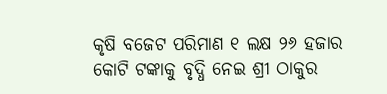କୃଷି ବଜେଟ ପରିମାଣ ୧ ଲକ୍ଷ ୨୬ ହଜାର କୋଟି ଟଙ୍କାକୁ ବୃଦ୍ଧି ନେଇ ଶ୍ରୀ ଠାକୁର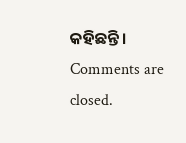କହିଛନ୍ତି।
Comments are closed.